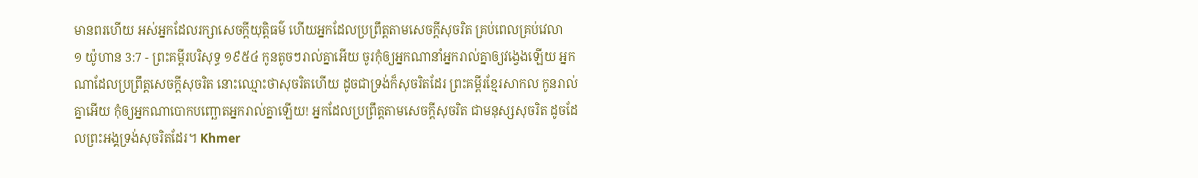មានពរហើយ អស់អ្នកដែលរក្សាសេចក្ដីយុត្តិធម៌ ហើយអ្នកដែលប្រព្រឹត្តតាមសេចក្ដីសុចរិត គ្រប់ពេលគ្រប់វេលា
១ យ៉ូហាន 3:7 - ព្រះគម្ពីរបរិសុទ្ធ ១៩៥៤ កូនតូចៗរាល់គ្នាអើយ ចូរកុំឲ្យអ្នកណានាំអ្នករាល់គ្នាឲ្យវង្វេងឡើយ អ្នកណាដែលប្រព្រឹត្តសេចក្ដីសុចរិត នោះឈ្មោះថាសុចរិតហើយ ដូចជាទ្រង់ក៏សុចរិតដែរ ព្រះគម្ពីរខ្មែរសាកល កូនរាល់គ្នាអើយ កុំឲ្យអ្នកណាបោកបញ្ឆោតអ្នករាល់គ្នាឡើយ! អ្នកដែលប្រព្រឹត្តតាមសេចក្ដីសុចរិត ជាមនុស្សសុចរិត ដូចដែលព្រះអង្គទ្រង់សុចរិតដែរ។ Khmer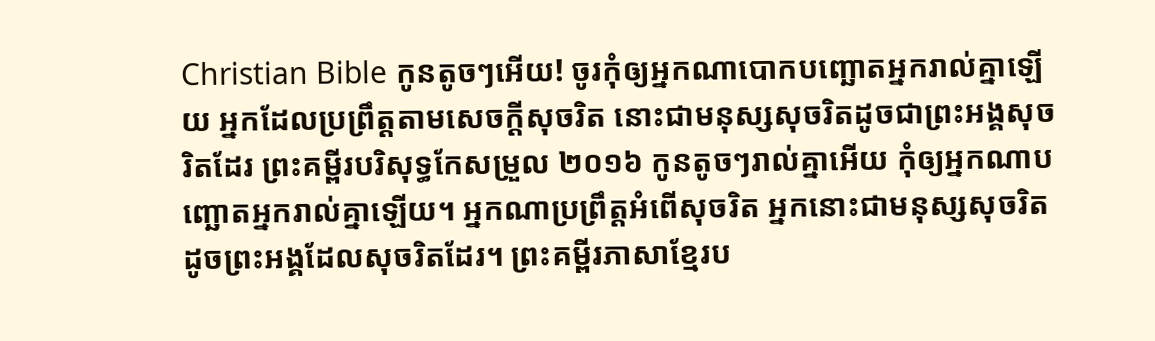Christian Bible កូនតូចៗអើយ! ចូរកុំឲ្យអ្នកណាបោកបញ្ឆោតអ្នករាល់គ្នាឡើយ អ្នកដែលប្រព្រឹត្ដតាមសេចក្ដីសុចរិត នោះជាមនុស្សសុចរិតដូចជាព្រះអង្គសុចរិតដែរ ព្រះគម្ពីរបរិសុទ្ធកែសម្រួល ២០១៦ កូនតូចៗរាល់គ្នាអើយ កុំឲ្យអ្នកណាបញ្ឆោតអ្នករាល់គ្នាឡើយ។ អ្នកណាប្រព្រឹត្តអំពើសុចរិត អ្នកនោះជាមនុស្សសុចរិត ដូចព្រះអង្គដែលសុចរិតដែរ។ ព្រះគម្ពីរភាសាខ្មែរប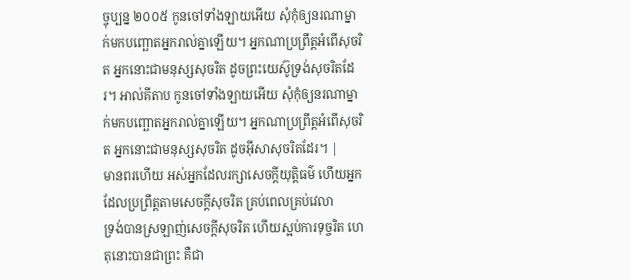ច្ចុប្បន្ន ២០០៥ កូនចៅទាំងឡាយអើយ សុំកុំឲ្យនរណាម្នាក់មកបញ្ឆោតអ្នករាល់គ្នាឡើយ។ អ្នកណាប្រព្រឹត្តអំពើសុចរិត អ្នកនោះជាមនុស្សសុចរិត ដូចព្រះយេស៊ូទ្រង់សុចរិតដែរ។ អាល់គីតាប កូនចៅទាំងឡាយអើយ សុំកុំឲ្យនរណាម្នាក់មកបញ្ឆោតអ្នករាល់គ្នាឡើយ។ អ្នកណាប្រព្រឹត្ដអំពើសុចរិត អ្នកនោះជាមនុស្សសុចរិត ដូចអ៊ីសាសុចរិតដែរ។ |
មានពរហើយ អស់អ្នកដែលរក្សាសេចក្ដីយុត្តិធម៌ ហើយអ្នកដែលប្រព្រឹត្តតាមសេចក្ដីសុចរិត គ្រប់ពេលគ្រប់វេលា
ទ្រង់បានស្រឡាញ់សេចក្ដីសុចរិត ហើយស្អប់ការទុច្ចរិត ហេតុនោះបានជាព្រះ គឺជា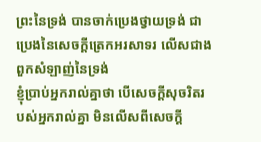ព្រះនៃទ្រង់ បានចាក់ប្រេងថ្វាយទ្រង់ ជាប្រេងនៃសេចក្ដីត្រេកអរសាទរ លើសជាងពួកសំឡាញ់នៃទ្រង់
ខ្ញុំប្រាប់អ្នករាល់គ្នាថា បើសេចក្ដីសុចរិតរបស់អ្នករាល់គ្នា មិនលើសពីសេចក្ដី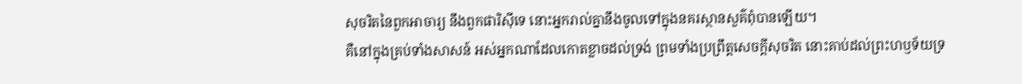សុចរិតនៃពួកអាចារ្យ នឹងពួកផារិស៊ីទេ នោះអ្នករាល់គ្នានឹងចូលទៅក្នុងនគរស្ថានសួគ៌ពុំបានឡើយ។
គឺនៅក្នុងគ្រប់ទាំងសាសន៍ អស់អ្នកណាដែលកោតខ្លាចដល់ទ្រង់ ព្រមទាំងប្រព្រឹត្តសេចក្ដីសុចរិត នោះគាប់ដល់ព្រះហឫទ័យទ្រ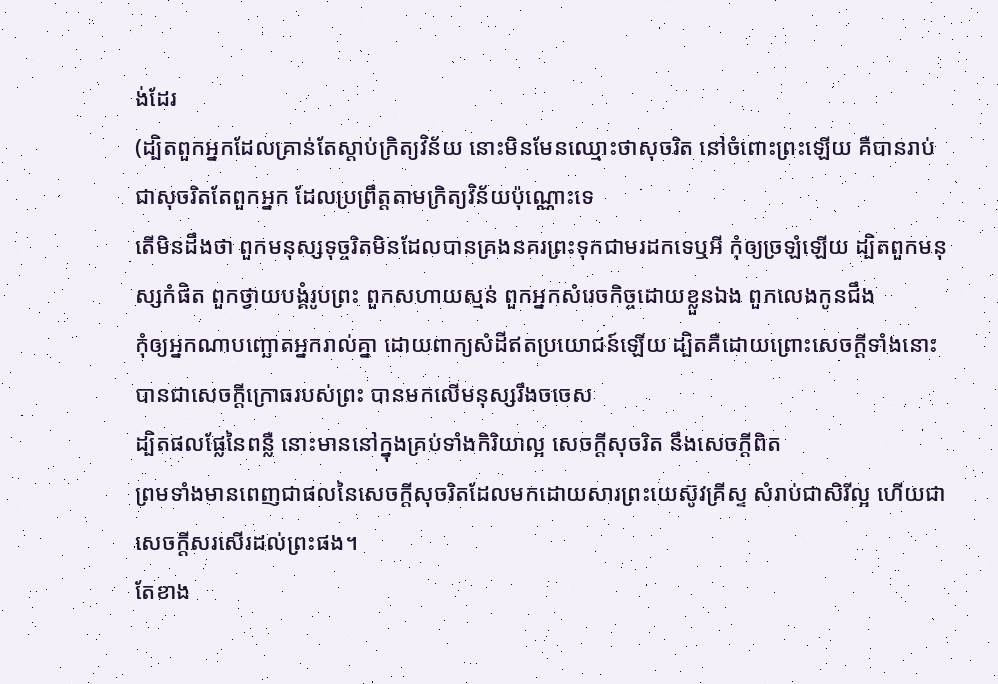ង់ដែរ
(ដ្បិតពួកអ្នកដែលគ្រាន់តែស្តាប់ក្រិត្យវិន័យ នោះមិនមែនឈ្មោះថាសុចរិត នៅចំពោះព្រះឡើយ គឺបានរាប់ជាសុចរិតតែពួកអ្នក ដែលប្រព្រឹត្តតាមក្រិត្យវិន័យប៉ុណ្ណោះទេ
តើមិនដឹងថា ពួកមនុស្សទុច្ចរិតមិនដែលបានគ្រងនគរព្រះទុកជាមរដកទេឬអី កុំឲ្យច្រឡំឡើយ ដ្បិតពួកមនុស្សកំផិត ពួកថ្វាយបង្គំរូបព្រះ ពួកសហាយស្មន់ ពួកអ្នកសំរេចកិច្ចដោយខ្លួនឯង ពួកលេងកូនជឹង
កុំឲ្យអ្នកណាបញ្ឆោតអ្នករាល់គ្នា ដោយពាក្យសំដីឥតប្រយោជន៍ឡើយ ដ្បិតគឺដោយព្រោះសេចក្ដីទាំងនោះ បានជាសេចក្ដីក្រោធរបស់ព្រះ បានមកលើមនុស្សរឹងចចេស
ដ្បិតផលផ្លែនៃពន្លឺ នោះមាននៅក្នុងគ្រប់ទាំងកិរិយាល្អ សេចក្ដីសុចរិត នឹងសេចក្ដីពិត
ព្រមទាំងមានពេញជាផលនៃសេចក្ដីសុចរិតដែលមកដោយសារព្រះយេស៊ូវគ្រីស្ទ សំរាប់ជាសិរីល្អ ហើយជាសេចក្ដីសរសើរដល់ព្រះផង។
តែខាង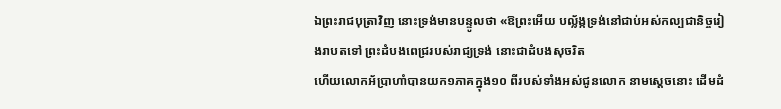ឯព្រះរាជបុត្រាវិញ នោះទ្រង់មានបន្ទូលថា «ឱព្រះអើយ បល្ល័ង្កទ្រង់នៅជាប់អស់កល្បជានិច្ចរៀងរាបតទៅ ព្រះដំបងពេជ្ររបស់រាជ្យទ្រង់ នោះជាដំបងសុចរិត
ហើយលោកអ័ប្រាហាំបានយក១ភាគក្នុង១០ ពីរបស់ទាំងអស់ជូនលោក នាមស្តេចនោះ ដើមដំ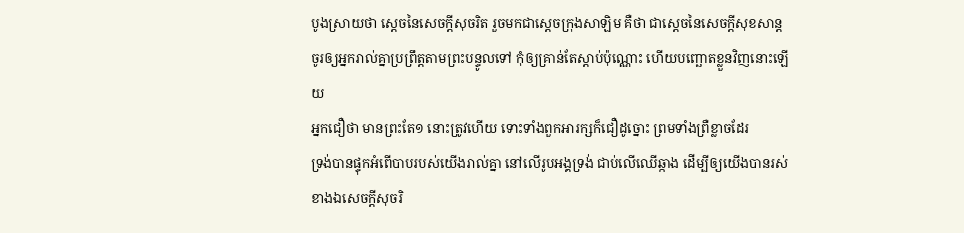បូងស្រាយថា ស្តេចនៃសេចក្ដីសុចរិត រួចមកជាស្តេចក្រុងសាឡិម គឺថា ជាស្តេចនៃសេចក្ដីសុខសាន្ត
ចូរឲ្យអ្នករាល់គ្នាប្រព្រឹត្តតាមព្រះបន្ទូលទៅ កុំឲ្យគ្រាន់តែស្តាប់ប៉ុណ្ណោះ ហើយបញ្ឆោតខ្លួនវិញនោះឡើយ
អ្នកជឿថា មានព្រះតែ១ នោះត្រូវហើយ ទោះទាំងពួកអារក្សក៏ជឿដូច្នោះ ព្រមទាំងព្រឺខ្លាចដែរ
ទ្រង់បានផ្ទុកអំពើបាបរបស់យើងរាល់គ្នា នៅលើរូបអង្គទ្រង់ ជាប់លើឈើឆ្កាង ដើម្បីឲ្យយើងបានរស់ខាងឯសេចក្ដីសុចរិ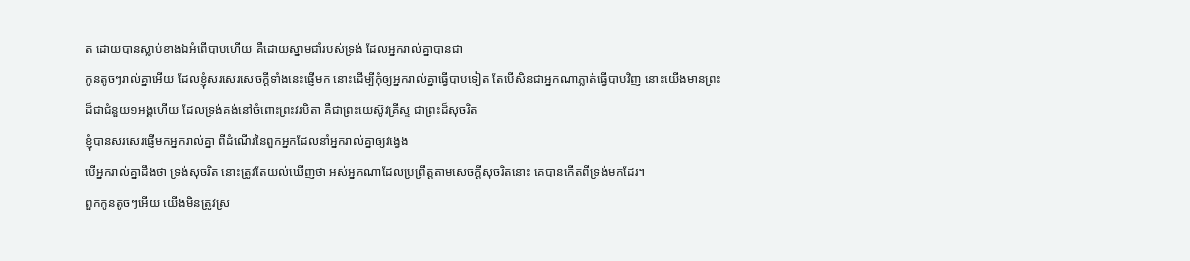ត ដោយបានស្លាប់ខាងឯអំពើបាបហើយ គឺដោយស្នាមជាំរបស់ទ្រង់ ដែលអ្នករាល់គ្នាបានជា
កូនតូចៗរាល់គ្នាអើយ ដែលខ្ញុំសរសេរសេចក្ដីទាំងនេះផ្ញើមក នោះដើម្បីកុំឲ្យអ្នករាល់គ្នាធ្វើបាបទៀត តែបើសិនជាអ្នកណាភ្លាត់ធ្វើបាបវិញ នោះយើងមានព្រះដ៏ជាជំនួយ១អង្គហើយ ដែលទ្រង់គង់នៅចំពោះព្រះវរបិតា គឺជាព្រះយេស៊ូវគ្រីស្ទ ជាព្រះដ៏សុចរិត
ខ្ញុំបានសរសេរផ្ញើមកអ្នករាល់គ្នា ពីដំណើរនៃពួកអ្នកដែលនាំអ្នករាល់គ្នាឲ្យវង្វេង
បើអ្នករាល់គ្នាដឹងថា ទ្រង់សុចរិត នោះត្រូវតែយល់ឃើញថា អស់អ្នកណាដែលប្រព្រឹត្តតាមសេចក្ដីសុចរិតនោះ គេបានកើតពីទ្រង់មកដែរ។
ពួកកូនតូចៗអើយ យើងមិនត្រូវស្រ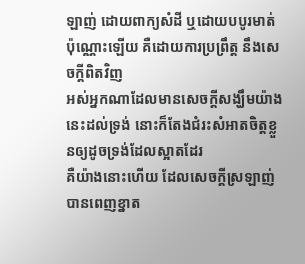ឡាញ់ ដោយពាក្យសំដី ឬដោយបបូរមាត់ប៉ុណ្ណោះឡើយ គឺដោយការប្រព្រឹត្ត នឹងសេចក្ដីពិតវិញ
អស់អ្នកណាដែលមានសេចក្ដីសង្ឃឹមយ៉ាងនេះដល់ទ្រង់ នោះក៏តែងជំរះសំអាតចិត្តខ្លួនឲ្យដូចទ្រង់ដែលស្អាតដែរ
គឺយ៉ាងនោះហើយ ដែលសេចក្ដីស្រឡាញ់បានពេញខ្នាត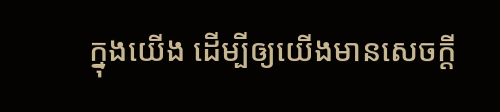ក្នុងយើង ដើម្បីឲ្យយើងមានសេចក្ដី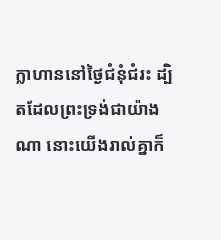ក្លាហាននៅថ្ងៃជំនុំជំរះ ដ្បិតដែលព្រះទ្រង់ជាយ៉ាងណា នោះយើងរាល់គ្នាក៏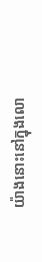យ៉ាងនោះនៅក្នុងលោ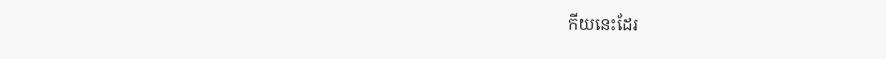កីយនេះដែរ